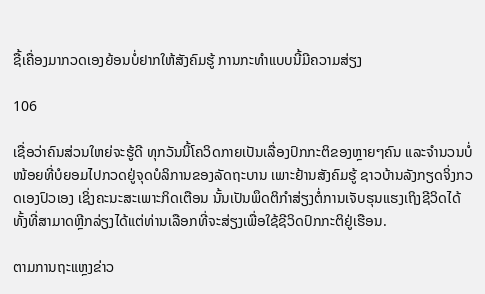ຊື້ເຄື່ອງມາກວດເອງຍ້ອນບໍ່ຢາກໃຫ້ສັງຄົມຮູ້ ການກະທຳແບບນີ້ມີຄວາມສ່ຽງ

106

ເຊື່ອວ່າຄົນສ່ວນໃຫຍ່ຈະຮູ້ດີ ທຸກວັນນິ້ໂຄວິດກາຍເປັນເລື່ອງປົກກະຕິຂອງຫຼາຍໆຄົນ ແລະຈຳນວນບໍ່ໜ້ອຍທີ່ບໍຍອມໄປກວດຢູ່ຈຸດບໍລິການຂອງລັດຖະບານ ເພາະຢ້ານສັງຄົມຮູ້ ຊາວບ້ານລັງກຽດຈິ່ງກວດເອງປົວເອງ ເຊິ່ງຄະນະສະເພາະກິດເຕືອນ ນັ້ນເປັນພຶດຕິກຳສ່ຽງຕໍ່ການເຈັບຮຸນແຮງເຖິງຊີວິດໄດ້ ທັ້ງທີ່ສາມາດຫຼີກລ່ຽງໄດ້ແຕ່ທ່ານເລືອກທີ່ຈະສ່ຽງເພື່ອໃຊ້ຊີວິດປົກກະຕິຢູ່ເຮືອນ.

ຕາມການຖະແຫຼງຂ່າວ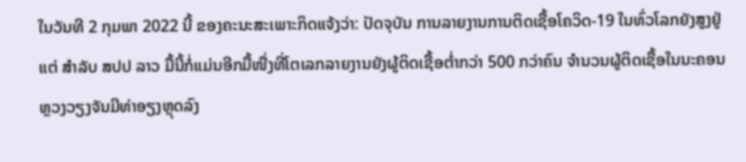ໃນວັນທີ 2 ກຸມພາ 2022 ນີ້ ຂອງຄະນະສະເພາະກິດແຈ້ງວ່າ: ປັດຈຸບັນ ການລາຍງານການຕິດເຊື້ອໂຄວິດ-19 ໃນທົ່ວໂລກຍັງສູງຢູ່ ແຕ່ ສໍາລັບ ສປປ ລາວ ມື້ນີ້ກໍ່ແມ່ນອີກມື້ໜື່ງທີ່ໂຕເລກລາຍງານຍັງຜູ້ຕິດເຊື້ອຕໍ່າກວ່າ 500 ກວ່າຄົນ ຈໍານວນຜູ້ຕິດເຊື້ອໃນນະຄອນຫຼວງວຽງຈັນມີທ່າອຽງຫຼຸດລົງ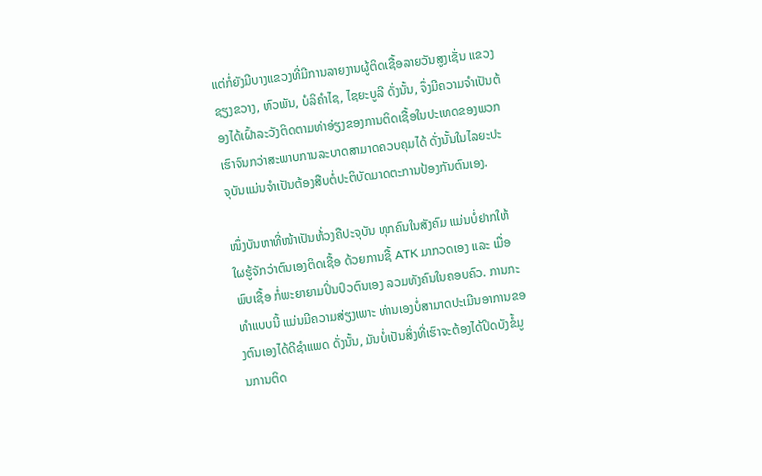ແຕ່ກໍ່ຍັງມີບາງແຂວງທີ່ມີການລາຍງານຜູ້ຕິດເຊື້ອລາຍວັນສູງເຊັ່ນ ແຂວງຊຽງຂວາງ, ຫົວພັນ, ບໍລິຄໍາໄຊ, ໄຊຍະບູລີ ດັ່ງນັ້ນ, ຈຶ່ງມີຄວາມຈໍາເປັນຕ້ອງໄດ້ເຝົ້າລະວັງຕິດຕາມທ່າອ່ຽງຂອງການຕິດເຊື້ອໃນປະເທດຂອງພວກເຮົາຈົນກວ່າສະພາບການລະບາດສາມາດຄວບຄຸມໄດ້ ດັ່ງນັ້ນໃນໄລຍະປະຈຸບັນແມ່ນຈໍາເປັນຕ້ອງສືບຕໍ່ປະຕິບັດມາດຕະການປ້ອງກັນຕົນເອງ.

ໜຶ່ງບັນຫາທີ່ໜ້າເປັນຫ້່ວງຄືປະຈຸບັນ ທຸກຄົນໃນສັງຄົມ ແມ່ນບໍ່ຢາກໃຫ້ໃຜຮູ້ຈັກວ່າຕົນເອງຕິດເຊື້ອ ດ້ວຍການຊື້ ATK ມາກວດເອງ ແລະ ເມື່ອພົບເຊື້ອ ກໍ່ພະຍາຍາມປິ່ນປົວຕົນເອງ ລວມທັງຄົນໃນຄອບຄົວ. ການກະທໍາແບບນີ້ ແມ່ນມີຄວາມສ່ຽງເພາະ ທ່ານເອງບໍ່ສາມາດປະເມີນອາການຂອງຕົນເອງໄດ້ດີຊໍາແພດ ດັ່ງນັ້ນ, ມັນບໍ່ເປັນສິ່ງທີ່ເຮົາຈະຕ້ອງໄດ້ປິດບັງຂໍ້ມູນການຕິດ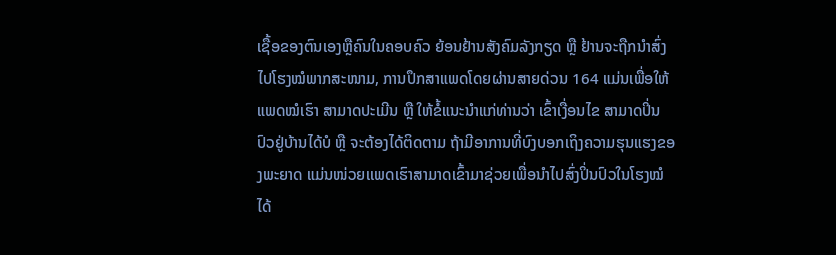ເຊື້ອຂອງຕົນເອງຫຼືຄົນໃນຄອບຄົວ ຍ້ອນຢ້ານສັງຄົມລັງກຽດ ຫຼື ຢ້ານຈະຖືກນໍາສົ່ງໄປໂຮງໝໍພາກສະໜາມ, ການປຶກສາແພດໂດຍຜ່ານສາຍດ່ວນ 164 ແມ່ນເພື່ອໃຫ້ແພດໝໍເຮົາ ສາມາດປະເມີນ ຫຼື ໃຫ້ຂໍ້ແນະນໍາແກ່ທ່ານວ່າ ເຂົ້າເງື່ອນໄຂ ສາມາດປິ່ນປົວຢູ່ບ້ານໄດ້ບໍ ຫຼື ຈະຕ້ອງໄດ້ຕິດຕາມ ຖ້າມີອາການທີ່ບົງບອກເຖິງຄວາມຮຸນແຮງຂອງພະຍາດ ແມ່ນໜ່ວຍເເພດເຮົາສາມາດເຂົ້າມາຊ່ວຍເພື່ອນໍາໄປສົ່ງປິ່ນປົວໃນໂຮງໝໍໄດ້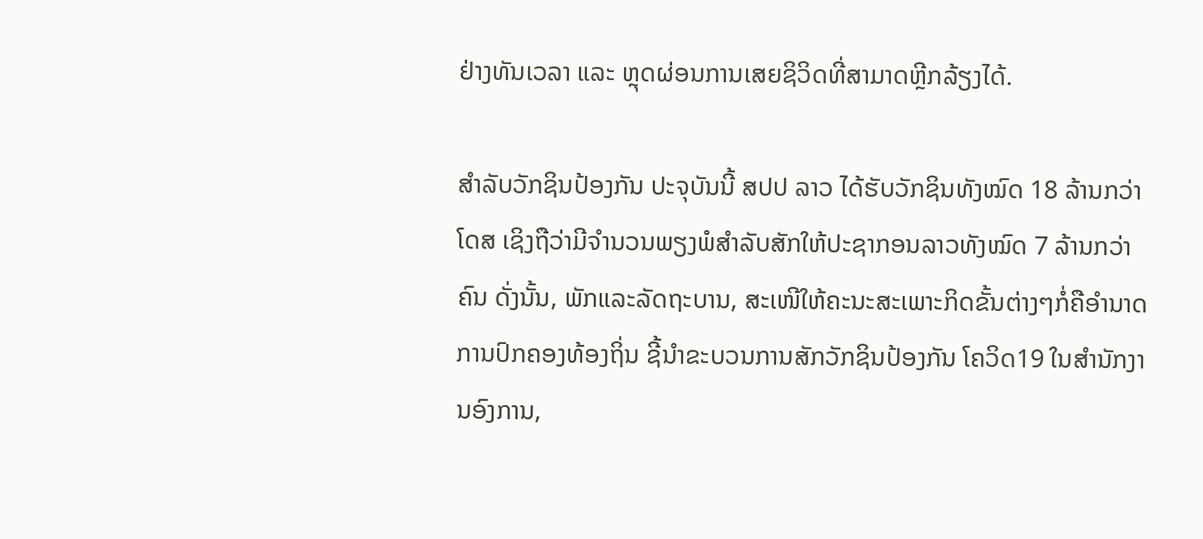ຢ່າງທັນເວລາ ແລະ ຫຼຸດຜ່ອນການເສຍຊິວິດທີ່ສາມາດຫຼີກລ້ຽງໄດ້.

ສຳລັບວັກຊິນປ້ອງກັນ ປະຈຸບັນນີ້ ສປປ ລາວ ໄດ້ຮັບວັກຊິນທັງໝົດ 18 ລ້ານກວ່າ ໂດສ ເຊິງຖືວ່າມີຈໍານວນພຽງພໍສໍາລັບສັກໃຫ້ປະຊາກອນລາວທັງໝົດ 7 ລ້ານກວ່າຄົນ ດັ່ງນັ້ນ, ພັກແລະລັດຖະບານ, ສະເໜີໃຫ້ຄະນະສະເພາະກິດຂັ້ນຕ່າງໆກໍ່ຄືອໍານາດການປົກຄອງທ້ອງຖິ່ນ ຊີ້ນໍາຂະບວນການສັກວັກຊິນປ້ອງກັນ ໂຄວິດ19 ໃນສໍານັກງານອົງການ,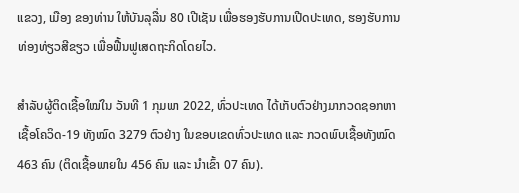ແຂວງ, ເມືອງ ຂອງທ່ານ ໃຫ້ບັນລຸລື່ນ 80 ເປີເຊັນ ເພື່ອຮອງຮັບການເປີດປະເທດ, ຮອງຮັບການທ່ອງທ່ຽວສີຂຽວ ເພື່ອຟື້ນຟູເສດຖະກິດໂດຍໄວ.

ສຳລັບຜູ້ຕິດເຊື້ອໃໝ່ໃນ ວັນທີ 1 ກຸມພາ 2022, ທົ່ວປະເທດ ໄດ້ເກັບຕົວຢ່າງມາກວດຊອກຫາເຊື້ອໂຄວິດ-19 ທັງໝົດ 3279 ຕົວຢ່າງ ໃນຂອບເຂດທົ່ວປະເທດ ແລະ ກວດພົບເຊື້ອທັງໝົດ 463 ຄົນ (ຕິດເຊື້ອພາຍໃນ 456 ຄົນ ແລະ ນໍາເຂົ້າ 07 ຄົນ).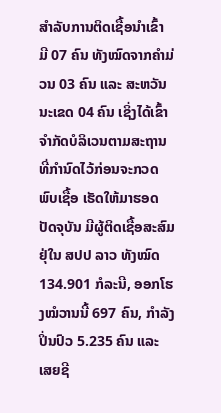ສໍາລັບການຕິດເຊື້ອນໍາເຂົ້າ ມີ 07 ຄົນ ທັງໝົດຈາກຄໍາມ່ວນ 03 ຄົນ ແລະ ສະຫວັນນະເຂດ 04 ຄົນ ເຊິ່ງໄດ້ເຂົ້າຈຳກັດບໍລິເວນຕາມສະຖານທີ່ກຳນົດໄວ້ກ່ອນຈະກວດພົບເຊື້ອ ເຮັດໃຫ້ມາຮອດປັດຈຸບັນ ມີຜູ້ຕິດເຊື້ອສະສົມ ຢຸ່ໃນ ສປປ ລາວ ທັງໝົດ 134.901 ກໍລະນີ, ອອກໂຮງໝໍວານນີ້ 697 ຄົນ, ກຳລັງປິ່ນປົວ 5.235 ຄົນ ແລະ ເສຍຊີ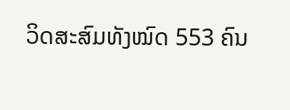ວິດສະສົມທັງໝົດ 553 ຄົນ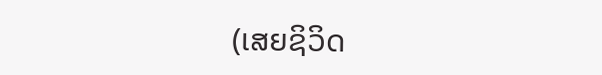(ເສຍຊິວິດ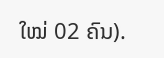ໃໝ່ 02 ຄົນ).